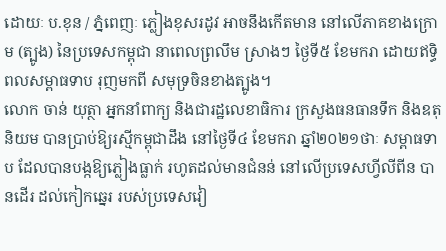ដោយៈ ប.ខុន / ភ្នំពេញៈ ភ្លៀងខុសរដូវ អាចនឹងកើតមាន នៅលើភាគខាងក្រោម (ត្បូង) នៃប្រទេសកម្ពុជា នាពេលព្រលឹម ស្រាងៗ ថ្ងៃទី៥ ខែមករា ដោយឥទ្ធិពលសម្ពាធទាប រុញមកពី សមុទ្រចិនខាងត្បូង។
លោក ចាន់ យុត្ថា អ្នកនាំពាក្យ និងជារដ្ឋលេខាធិការ ក្រសួងធនធានទឹក និងឧតុនិយម បានប្រាប់ឱ្យរស្មីកម្ពុជាដឹង នៅថ្ងៃទី៤ ខែមករា ឆ្នាំ២០២១ថាៈ សម្ពាធទាប ដែលបានបង្កឱ្យភ្លៀងធ្លាក់ រហូតដល់មានជំនន់ នៅលើប្រទេសហ្វីលីពីន បានដើរ ដល់កៀកឆ្នេរ របស់ប្រទេសវៀ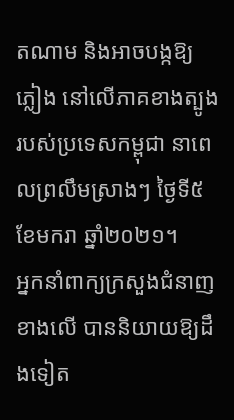តណាម និងអាចបង្កឱ្យភ្លៀង នៅលើភាគខាងត្បូង របស់ប្រទេសកម្ពុជា នាពេលព្រលឹមស្រាងៗ ថ្ងៃទី៥ ខែមករា ឆ្នាំ២០២១។
អ្នកនាំពាក្យក្រសួងជំនាញ ខាងលើ បាននិយាយឱ្យដឹងទៀត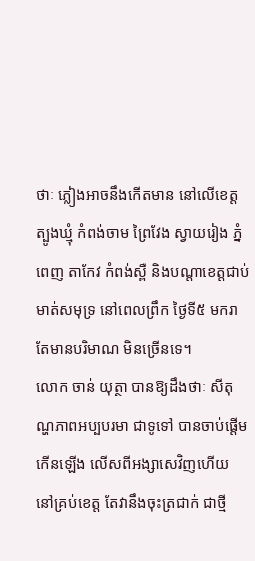ថាៈ ភ្លៀងអាចនឹងកើតមាន នៅលើខេត្តត្បូងឃ្មុំ កំពង់ចាម ព្រៃវែង ស្វាយរៀង ភ្នំពេញ តាកែវ កំពង់ស្ពឺ និងបណ្តាខេត្តជាប់មាត់សមុទ្រ នៅពេលព្រឹក ថ្ងៃទី៥ មករា តែមានបរិមាណ មិនច្រើនទេ។
លោក ចាន់ យុត្ថា បានឱ្យដឹងថាៈ សីតុណ្ហភាពអប្បបរមា ជាទូទៅ បានចាប់ផ្តើមកើនឡើង លើសពីអង្សាសេវិញហើយ នៅគ្រប់ខេត្ត តែវានឹងចុះត្រជាក់ ជាថ្មី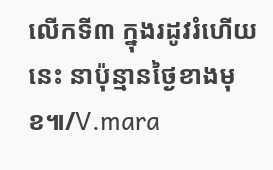លើកទី៣ ក្នុងរដូវរំហើយនេះ នាប៉ុន្មានថ្ងៃខាងមុខ៕/V.mara